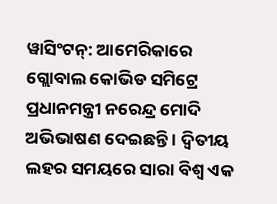ୱାସିଂଟନ୍: ଆମେରିକାରେ ଗ୍ଲୋବାଲ କୋଭିଡ ସମିଟ୍ରେ ପ୍ରଧାନମନ୍ତ୍ରୀ ନରେନ୍ଦ୍ର ମୋଦି ଅଭିଭାଷଣ ଦେଇଛନ୍ତି । ଦ୍ବିତୀୟ ଲହର ସମୟରେ ସାରା ବିଶ୍ବ ଏକ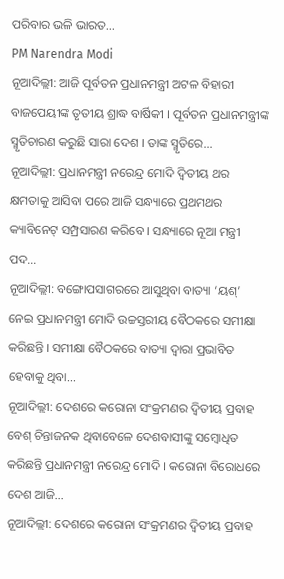ପରିବାର ଭଳି ଭାରତ...
PM Narendra Modi
ନୂଆଦିଲ୍ଲୀ: ଆଜି ପୂର୍ବତନ ପ୍ରଧାନମନ୍ତ୍ରୀ ଅଟଳ ବିହାରୀ ବାଜପେୟୀଙ୍କ ତୃତୀୟ ଶ୍ରାଦ୍ଧ ବାର୍ଷିକୀ । ପୂର୍ବତନ ପ୍ରଧାନମନ୍ତ୍ରୀଙ୍କ ସ୍ମୃତିଚାରଣ କରୁଛି ସାରା ଦେଶ । ତାଙ୍କ ସ୍ମୃତିରେ...
ନୂଆଦିଲ୍ଲୀ: ପ୍ରଧାନମନ୍ତ୍ରୀ ନରେନ୍ଦ୍ର ମୋଦି ଦ୍ୱିତୀୟ ଥର କ୍ଷମତାକୁ ଆସିବା ପରେ ଆଜି ସନ୍ଧ୍ୟାରେ ପ୍ରଥମଥର କ୍ୟାବିନେଟ୍ ସମ୍ପ୍ରସାରଣ କରିବେ । ସନ୍ଧ୍ୟାରେ ନୂଆ ମନ୍ତ୍ରୀ ପଦ...
ନୂଆଦିଲ୍ଲୀ: ବଙ୍ଗୋପସାଗରରେ ଆସୁଥିବା ବାତ୍ୟା ‘ୟଶ୍’ ନେଇ ପ୍ରଧାନମନ୍ତ୍ରୀ ମୋଦି ଉଚ୍ଚସ୍ତରୀୟ ବୈଠକରେ ସମୀକ୍ଷା କରିଛନ୍ତି । ସମୀକ୍ଷା ବୈଠକରେ ବାତ୍ୟା ଦ୍ୱାରା ପ୍ରଭାବିତ ହେବାକୁ ଥିବା...
ନୂଆଦିଲ୍ଲୀ: ଦେଶରେ କରୋନା ସଂକ୍ରମଣର ଦ୍ୱିତୀୟ ପ୍ରବାହ ବେଶ୍ ଚିନ୍ତାଜନକ ଥିବାବେଳେ ଦେଶବାସୀଙ୍କୁ ସମ୍ବୋଧିତ କରିଛନ୍ତି ପ୍ରଧାନମନ୍ତ୍ରୀ ନରେନ୍ଦ୍ର ମୋଦି । କରୋନା ବିରୋଧରେ ଦେଶ ଆଜି...
ନୂଆଦିଲ୍ଲୀ: ଦେଶରେ କରୋନା ସଂକ୍ରମଣର ଦ୍ୱିତୀୟ ପ୍ରବାହ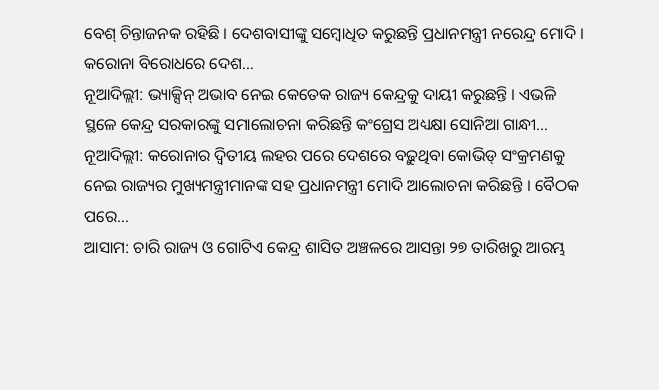ବେଶ୍ ଚିନ୍ତାଜନକ ରହିଛି । ଦେଶବାସୀଙ୍କୁ ସମ୍ବୋଧିତ କରୁଛନ୍ତି ପ୍ରଧାନମନ୍ତ୍ରୀ ନରେନ୍ଦ୍ର ମୋଦି । କରୋନା ବିରୋଧରେ ଦେଶ...
ନୂଆଦିଲ୍ଲୀ: ଭ୍ୟାକ୍ସିନ୍ ଅଭାବ ନେଇ କେତେକ ରାଜ୍ୟ କେନ୍ଦ୍ରକୁ ଦାୟୀ କରୁଛନ୍ତି । ଏଭଳି ସ୍ଥଳେ କେନ୍ଦ୍ର ସରକାରଙ୍କୁ ସମାଲୋଚନା କରିଛନ୍ତି କଂଗ୍ରେସ ଅଧ୍ୟକ୍ଷା ସୋନିଆ ଗାନ୍ଧୀ...
ନୂଆଦିଲ୍ଲୀ: କରୋନାର ଦ୍ୱିତୀୟ ଲହର ପରେ ଦେଶରେ ବଢ଼ୁଥିବା କୋଭିଡ୍ ସଂକ୍ରମଣକୁ ନେଇ ରାଜ୍ୟର ମୁଖ୍ୟମନ୍ତ୍ରୀମାନଙ୍କ ସହ ପ୍ରଧାନମନ୍ତ୍ରୀ ମୋଦି ଆଲୋଚନା କରିଛନ୍ତି । ବୈଠକ ପରେ...
ଆସାମ: ଚାରି ରାଜ୍ୟ ଓ ଗୋଟିଏ କେନ୍ଦ୍ର ଶାସିତ ଅଞ୍ଚଳରେ ଆସନ୍ତା ୨୭ ତାରିଖରୁ ଆରମ୍ଭ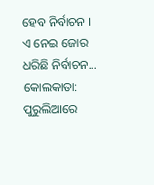ହେବ ନିର୍ବାଚନ । ଏ ନେଇ ଜୋର ଧରିଛି ନିର୍ବାଚନ...
କୋଲକାତା: ପୁରୁଲିଆରେ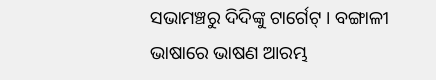ସଭାମଞ୍ଚରୁ ଦିଦିଙ୍କୁ ଟାର୍ଗେଟ୍ । ବଙ୍ଗାଳୀ ଭାଷାରେ ଭାଷଣ ଆରମ୍ଭ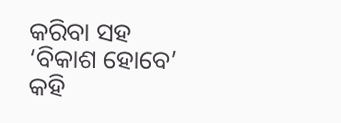କରିବା ସହ ‘ବିକାଶ ହୋବେ’ କହି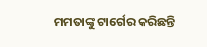ମମତାଙ୍କୁ ଟାର୍ଗେର କରିଛନ୍ତି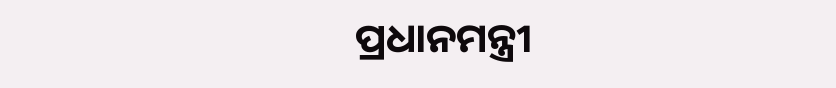ପ୍ରଧାନମନ୍ତ୍ରୀ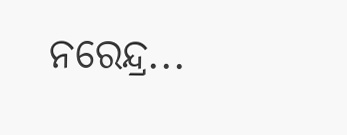ନରେନ୍ଦ୍ର...